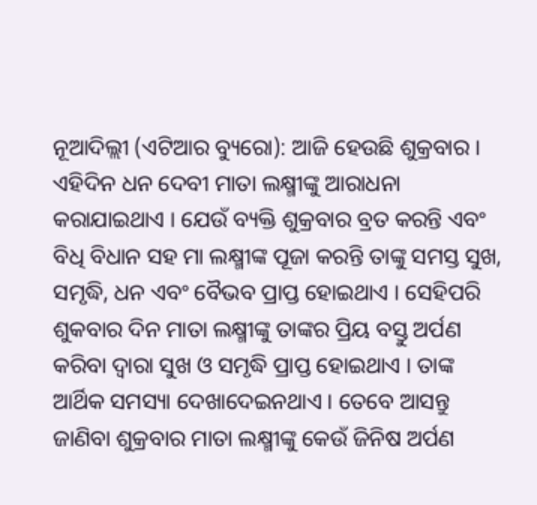ନୂଆଦିଲ୍ଲୀ (ଏଟିଆର ବ୍ୟୁରୋ): ଆଜି ହେଉଛି ଶୁକ୍ରବାର । ଏହିଦିନ ଧନ ଦେବୀ ମାତା ଲକ୍ଷ୍ମୀଙ୍କୁ ଆରାଧନା କରାଯାଇଥାଏ । ଯେଉଁ ବ୍ୟକ୍ତି ଶୁକ୍ରବାର ବ୍ରତ କରନ୍ତି ଏବଂ ବିଧି ବିଧାନ ସହ ମା ଲକ୍ଷ୍ମୀଙ୍କ ପୂଜା କରନ୍ତି ତାଙ୍କୁ ସମସ୍ତ ସୁଖ, ସମୃଦ୍ଧି, ଧନ ଏବଂ ବୈଭବ ପ୍ରାପ୍ତ ହୋଇଥାଏ । ସେହିପରି ଶୁକବାର ଦିନ ମାତା ଲକ୍ଷ୍ମୀଙ୍କୁ ତାଙ୍କର ପ୍ରିୟ ବସ୍ତୁ ଅର୍ପଣ କରିବା ଦ୍ୱାରା ସୁଖ ଓ ସମୃଦ୍ଧି ପ୍ରାପ୍ତ ହୋଇଥାଏ । ତାଙ୍କ ଆର୍ଥିକ ସମସ୍ୟା ଦେଖାଦେଇନଥାଏ । ତେବେ ଆସନ୍ତୁ ଜାଣିବା ଶୁକ୍ରବାର ମାତା ଲକ୍ଷ୍ମୀଙ୍କୁ କେଉଁ ଜିନିଷ ଅର୍ପଣ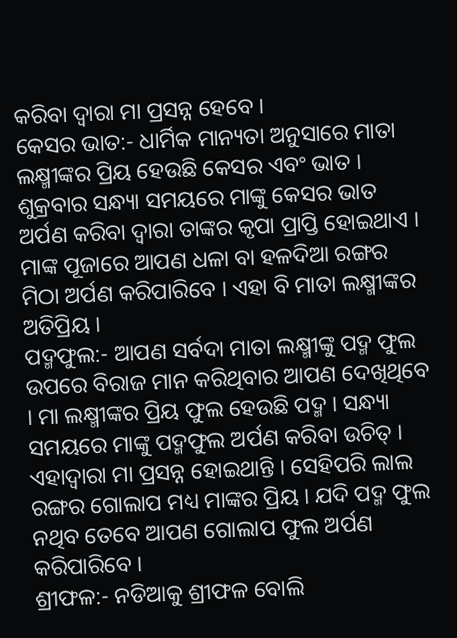କରିବା ଦ୍ୱାରା ମା ପ୍ରସନ୍ନ ହେବେ ।
କେସର ଭାତ:- ଧାର୍ମିକ ମାନ୍ୟତା ଅନୁସାରେ ମାତା ଲକ୍ଷ୍ମୀଙ୍କର ପ୍ରିୟ ହେଉଛି କେସର ଏବଂ ଭାତ । ଶୁକ୍ରବାର ସନ୍ଧ୍ୟା ସମୟରେ ମାଙ୍କୁ କେସର ଭାତ ଅର୍ପଣ କରିବା ଦ୍ୱାରା ତାଙ୍କର କୃପା ପ୍ରାପ୍ତି ହୋଇଥାଏ । ମାଙ୍କ ପୂଜାରେ ଆପଣ ଧଳା ବା ହଳଦିଆ ରଙ୍ଗର ମିଠା ଅର୍ପଣ କରିପାରିବେ । ଏହା ବି ମାତା ଲକ୍ଷ୍ମୀଙ୍କର ଅତିପ୍ରିୟ ।
ପଦ୍ମଫୁଲ:- ଆପଣ ସର୍ବଦା ମାତା ଲକ୍ଷ୍ମୀଙ୍କୁ ପଦ୍ମ ଫୁଲ ଉପରେ ବିରାଜ ମାନ କରିଥିବାର ଆପଣ ଦେଖିଥିବେ । ମା ଲକ୍ଷ୍ମୀଙ୍କର ପ୍ରିୟ ଫୁଲ ହେଉଛି ପଦ୍ମ । ସନ୍ଧ୍ୟା ସମୟରେ ମାଙ୍କୁ ପଦ୍ମଫୁଲ ଅର୍ପଣ କରିବା ଉଚିତ୍ । ଏହାଦ୍ୱାରା ମା ପ୍ରସନ୍ନ ହୋଇଥାନ୍ତି । ସେହିପରି ଲାଲ ରଙ୍ଗର ଗୋଲାପ ମଧ୍ୟ ମାଙ୍କର ପ୍ରିୟ । ଯଦି ପଦ୍ମ ଫୁଲ ନଥିବ ତେବେ ଆପଣ ଗୋଲାପ ଫୁଲ ଅର୍ପଣ କରିପାରିବେ ।
ଶ୍ରୀଫଳ:- ନଡିଆକୁ ଶ୍ରୀଫଳ ବୋଲି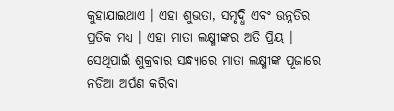କୁହାଯାଇଥାଏ । ଏହା ଶୁଭତା, ସମୃଦ୍ଧି ଏବଂ ଉନ୍ନତିର ପ୍ରତିକ ମଧ୍ୟ । ଏହା ମାତା ଲକ୍ଷ୍ମୀଙ୍କର ଅତି ପ୍ରିୟ । ସେଥିପାଇଁ ଶୁକ୍ରବାର ସନ୍ଧ୍ୟାରେ ମାତା ଲକ୍ଷ୍ମୀଙ୍କ ପୂଜାରେ ନଡିଆ ଅର୍ପଣ କରିବା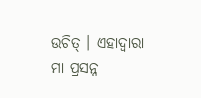ଉଚିତ୍ । ଏହାଦ୍ୱାରା ମା ପ୍ରସନ୍ନ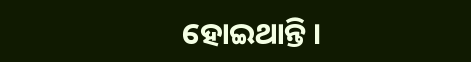ହୋଇଥାନ୍ତି ।